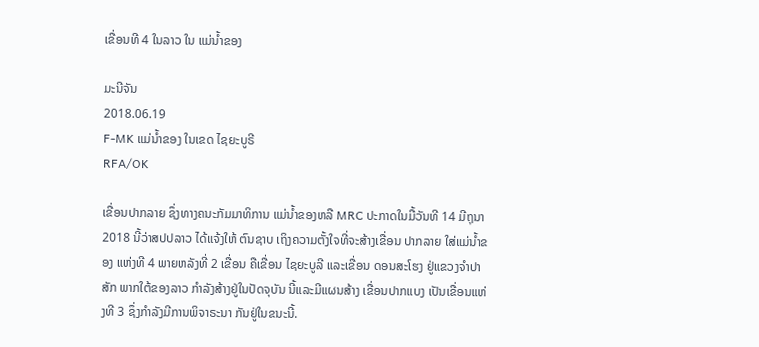ເຂື່ອນທີ 4 ໃນລາວ ໃນ ແມ່ນໍ້າຂອງ

ມະນີຈັນ
2018.06.19
F-MK ແມ່ນໍ້າຂອງ ໃນເຂດ ໄຊຍະບູຣີ
RFA/OK

ເຂື່ອນປາກລາຍ ຊຶ່ງທາງຄນະກັມມາທິການ ແມ່ນໍ້າຂອງຫລື MRC ປະກາດໃນມື້ວັນທີ 14 ມີຖຸນາ 2018 ນີ້ວ່າສປປລາວ ໄດ້ແຈ້ງໃຫ້ ຕົນຊາບ ເຖິງຄວາມຕັ້ງໃຈທີ່ຈະສ້າງເຂື່ອນ ປາກລາຍ ໃສ່ແມ່ນໍ້າຂອງ ແຫ່ງທີ 4 ພາຍຫລັງທີ່ 2 ເຂື່ອນ ຄືເຂື່ອນ ໄຊຍະບູລີ ແລະເຂື່ອນ ດອນສະໂຮງ ຢູ່ແຂວງຈໍາປາສັກ ພາກໃຕ້ຂອງລາວ ກໍາລັງສ້າງຢູ່ໃນປັດຈຸບັນ ນີ້ແລະມີແຜນສ້າງ ເຂື່ອນປາກແບງ ເປັນເຂື່ອນແຫ່ງທີ 3 ຊຶ່ງກໍາລັງມີການພິຈາຣະນາ ກັນຢູ່ໃນຂນະນີ້.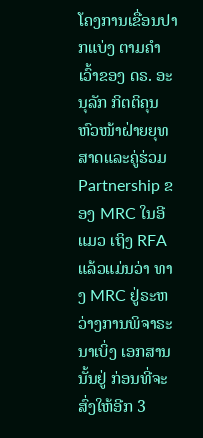ໂຄງການເຂື່ອນປາກແບ່ງ ຕາມຄໍາເວົ້າຂອງ ດຣ. ອະນຸລັກ ກິຕຕິຄຸນ ຫົວໜ້າຝ່າຍຍຸທສາດແລະຄູ່ຮ່ວມ Partnership ຂອງ MRC ໃນອີແມວ ເຖິງ RFA ແລ້ວແມ່ນວ່າ ທາງ MRC ຢູ່ຣະຫວ່າງການພິຈາຣະນາເບິ່ງ ເອກສານນັ້ນຢູ່ ກ່ອນທີ່ຈະສົ່ງໃຫ້ອີກ 3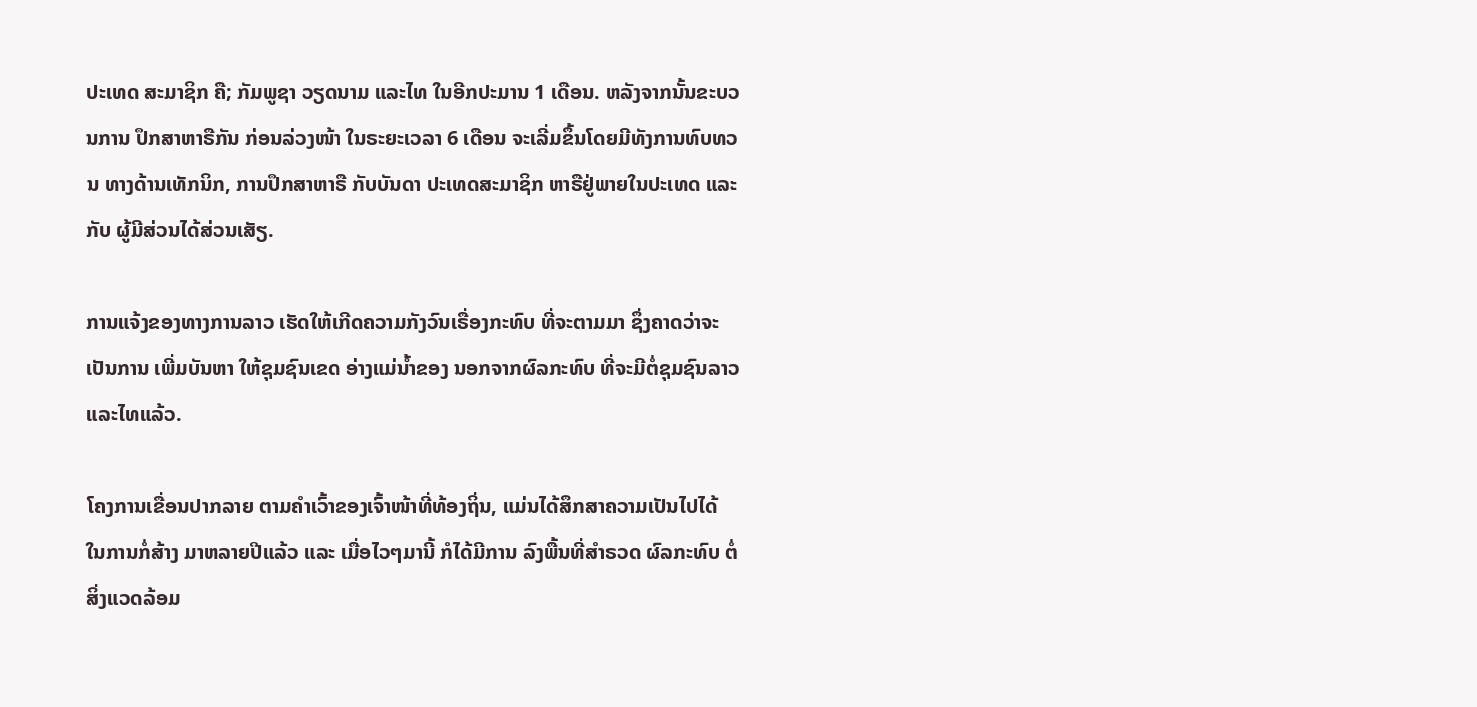ປະເທດ ສະມາຊິກ ຄື; ກັມພູຊາ ວຽດນາມ ແລະໄທ ໃນອີກປະມານ 1 ເດືອນ. ຫລັງຈາກນັ້ນຂະບວນການ ປຶກສາຫາຣືກັນ ກ່ອນລ່ວງໜ້າ ໃນຣະຍະເວລາ 6 ເດືອນ ຈະເລີ່ມຂຶ້ນໂດຍມີທັງການທົບທວນ ທາງດ້ານເທັກນິກ, ການປຶກສາຫາຣື ກັບບັນດາ ປະເທດສະມາຊິກ ຫາຣືຢູ່ພາຍໃນປະເທດ ແລະກັບ ຜູ້ມີສ່ວນໄດ້ສ່ວນເສັຽ.

ການແຈ້ງຂອງທາງການລາວ ເຮັດໃຫ້ເກີດຄວາມກັງວົນເຣື່ອງກະທົບ ທີ່ຈະຕາມມາ ຊຶ່ງຄາດວ່າຈະເປັນການ ເພີ່ມບັນຫາ ໃຫ້ຊຸມຊົນເຂດ ອ່າງແມ່ນໍ້າຂອງ ນອກຈາກຜົລກະທົບ ທີ່ຈະມີຕໍ່ຊຸມຊົນລາວ ແລະໄທແລ້ວ.

ໂຄງການເຂື່ອນປາກລາຍ ຕາມຄໍາເວົ້າຂອງເຈົ້າໜ້າທີ່ທ້ອງຖິ່ນ, ແມ່ນໄດ້ສຶກສາຄວາມເປັນໄປໄດ້ ໃນການກໍ່ສ້າງ ມາຫລາຍປີແລ້ວ ແລະ ເມື່ອໄວໆມານີ້ ກໍໄດ້ມີການ ລົງພື້ນທີ່ສໍາຣວດ ຜົລກະທົບ ຕໍ່ສິ່ງແວດລ້ອມ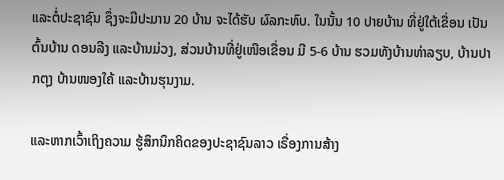ແລະຕໍ່ປະຊາຊົນ ຊຶ່ງຈະມີປະມານ 20 ບ້ານ ຈະໄດ້ຮັບ ຜົລກະທົບ. ໃນນັ້ນ 10 ປາຍບ້ານ ທີ່ຢູ່ໃຕ້ເຂື່ອນ ເປັນຕົ້ນບ້ານ ດອນລີງ ແລະບ້ານມ່ວງ, ສ່ວນບ້ານທີ່ຢູ່ເໜືອເຂື່ອນ ມີ 5-6 ບ້ານ ຮວມທັງບ້ານທ່າລຽບ, ບ້ານປາກຕຸງ ບ້ານໜອງໃຄ້ ແລະບ້ານຮຸນງາມ.

ແລະຫາກເວົ້າເຖິງຄວາມ ຮູ້ສຶກນຶກຄິດຂອງປະຊາຊົນລາວ ເຣື່ອງການສ້າງ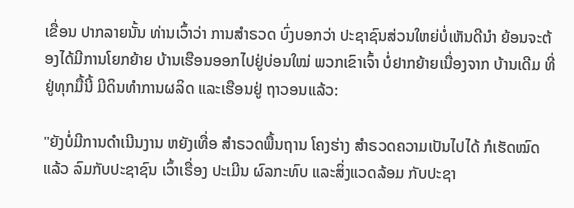ເຂື່ອນ ປາກລາຍນັ້ນ ທ່ານເວົ້າວ່າ ການສໍາຣວດ ບົ່ງບອກວ່າ ປະຊາຊົນສ່ວນໃຫຍ່ບໍ່ເຫັນດີນໍາ ຍ້ອນຈະຕ້ອງໄດ້ມີການໂຍກຍ້າຍ ບ້ານເຮືອນອອກໄປຢູ່ບ່ອນໃໝ່ ພວກເຂົາເຈົ້າ ບໍ່ຢາກຍ້າຍເນື່ອງຈາກ ບ້ານເດີມ ທີ່ຢູ່ທຸກມື້ນີ້ ມີດິນທໍາການຜລິດ ແລະເຮືອນຢູ່ ຖາວອນແລ້ວ:

"ຍັງບໍ່ມີການດໍາເນີນງານ ຫຍັງເທື່ອ ສໍາຣວດພື້ນຖານ ໂຄງຮ່າງ ສໍາຣວດຄວາມເປັນໄປໄດ້ ກໍເຮັດໝົດແລ້ວ ລົມກັບປະຊາຊົນ ເວົ້າເຣື່ອງ ປະເມີນ ຜົລກະທົບ ແລະສິ່ງແວດລ້ອມ ກັບປະຊາ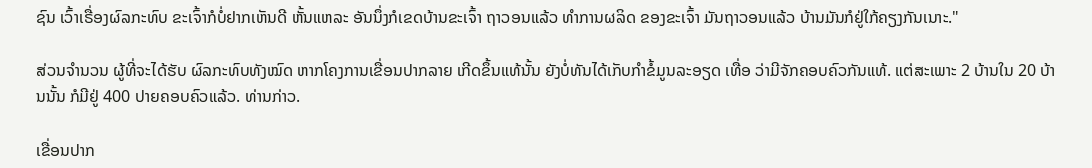ຊົນ ເວົ້າເຣື່ອງຜົລກະທົບ ຂະເຈົ້າກໍບໍ່ຢາກເຫັນດີ ຫັ້ນແຫລະ ອັນນຶ່ງກໍເຂດບ້ານຂະເຈົ້າ ຖາວອນແລ້ວ ທໍາການຜລິດ ຂອງຂະເຈົ້າ ມັນຖາວອນແລ້ວ ບ້ານມັນກໍຢູ່ໃກ້ຄຽງກັນເນາະ."

ສ່ວນຈໍານວນ ຜູ້ທີ່ຈະໄດ້ຮັບ ຜົລກະທົບທັງໝົດ ຫາກໂຄງການເຂື່ອນປາກລາຍ ເກີດຂຶ້ນແທ້ນັ້ນ ຍັງບໍ່ທັນໄດ້ເກັບກໍາຂໍ້ມູນລະອຽດ ເທື່ອ ວ່າມີຈັກຄອບຄົວກັນແທ້. ແຕ່ສະເພາະ 2 ບ້ານໃນ 20 ບ້ານນັ້ນ ກໍມີຢູ່ 400 ປາຍຄອບຄົວແລ້ວ. ທ່ານກ່າວ.

ເຂື່ອນປາກ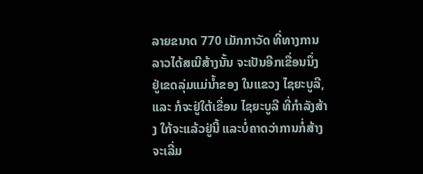ລາຍຂນາດ 770 ເມັກກາວັດ ທີ່ທາງການລາວໄດ້ສເນີສ້າງນັ້ນ ຈະເປັນອີກເຂື່ອນນຶ່ງ ຢູ່ເຂດລຸ່ມແມ່ນໍ້າຂອງ ໃນແຂວງ ໄຊຍະບູລີ, ແລະ ກໍຈະຢູ່ໃຕ້ເຂື່ອນ ໄຊຍະບູລີ ທີ່ກໍາລັງສ້າງ ໃກ້ຈະແລ້ວຢູ່ນີ້ ແລະບໍ່ຄາດວ່າການກໍ່ສ້າງ ຈະເລີ່ມ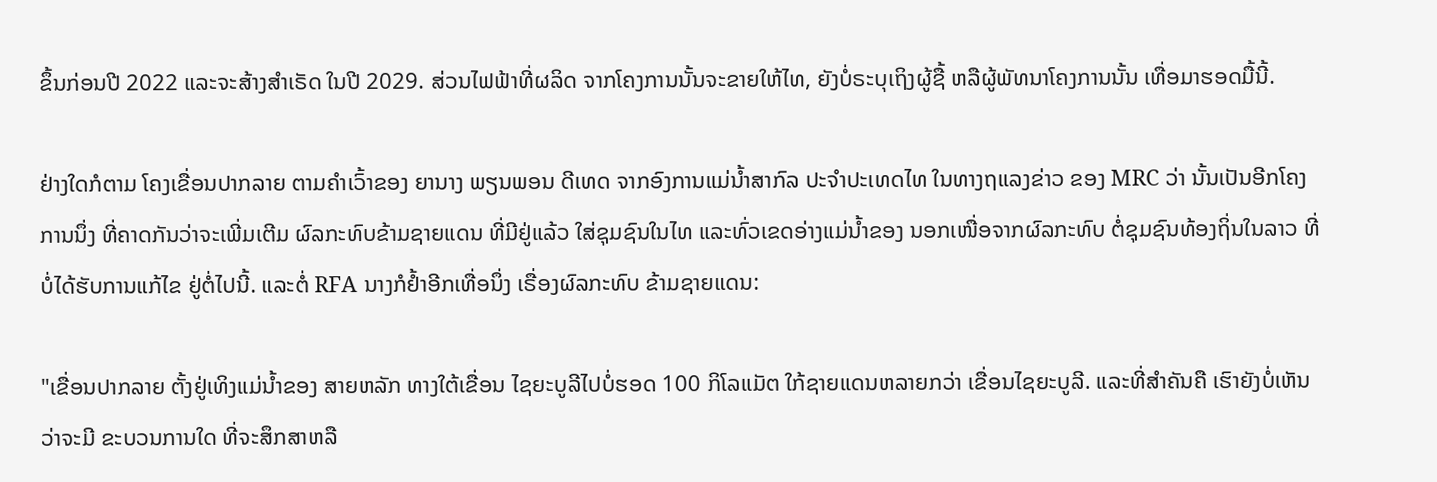ຂຶ້ນກ່ອນປີ 2022 ແລະຈະສ້າງສໍາເຣັດ ໃນປີ 2029. ສ່ວນໄຟຟ້າທີ່ຜລິດ ຈາກໂຄງການນັ້ນຈະຂາຍໃຫ້ໄທ, ຍັງບໍ່ຣະບຸເຖິງຜູ້ຊື້ ຫລືຜູ້ພັທນາໂຄງການນັ້ນ ເທື່ອມາຮອດມື້ນີ້.

ຢ່າງໃດກໍຕາມ ໂຄງເຂື່ອນປາກລາຍ ຕາມຄໍາເວົ້າຂອງ ຍານາງ ພຽນພອນ ດີເທດ ຈາກອົງການແມ່ນໍ້າສາກົລ ປະຈໍາປະເທດໄທ ໃນທາງຖແລງຂ່າວ ຂອງ MRC ວ່າ ນັ້ນເປັນອີກໂຄງການນຶ່ງ ທີ່ຄາດກັນວ່າຈະເພີ່ມເຕີມ ຜົລກະທົບຂ້າມຊາຍແດນ ທີ່ມີຢູ່ແລ້ວ ໃສ່ຊຸມຊົນໃນໄທ ແລະທົ່ວເຂດອ່າງແມ່ນໍ້າຂອງ ນອກເໜື່ອຈາກຜົລກະທົບ ຕໍ່ຊຸມຊົນທ້ອງຖິ່ນໃນລາວ ທີ່ບໍ່ໄດ້ຮັບການແກ້ໄຂ ຢູ່ຕໍ່ໄປນີ້. ແລະຕໍ່ RFA ນາງກໍຢໍ້າອີກເທື່ອນຶ່ງ ເຣື່ອງຜົລກະທົບ ຂ້າມຊາຍແດນ:

"ເຂື່ອນປາກລາຍ ຕັ້ງຢູ່ເທິງແມ່ນໍ້າຂອງ ສາຍຫລັກ ທາງໃຕ້ເຂື່ອນ ໄຊຍະບູລີໄປບໍ່ຮອດ 100 ກິໂລແມັຕ ໃກ້ຊາຍແດນຫລາຍກວ່າ ເຂື່ອນໄຊຍະບູລີ. ແລະທີ່ສໍາຄັນຄື ເຮົາຍັງບໍ່ເຫັນວ່າຈະມີ ຂະບວນການໃດ ທີ່ຈະສຶກສາຫລື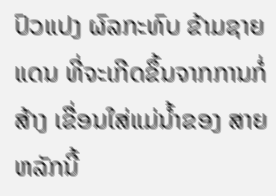ປົວແປງ ຜົລກະທົບ ຂ້າມຊາຍແດນ ທີ່ຈະເກີດຂຶ້ນຈາກການກໍ່ສ້າງ ເຂື່ອນໃສ່ແມ່ນໍ້າຂອງ ສາຍຫລັກນີ້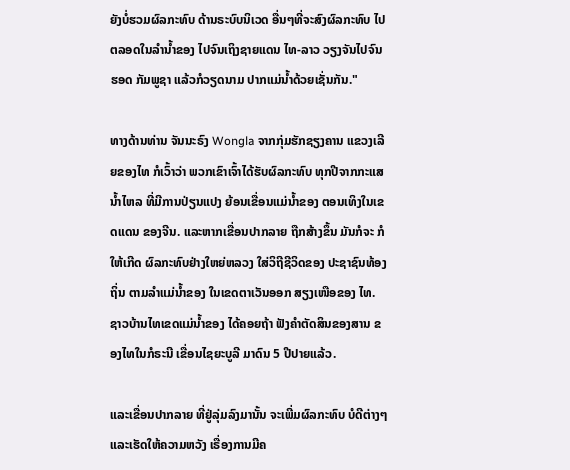ຍັງບໍ່ຮວມຜົລກະທົບ ດ້ານຣະບົບນິເວດ ອື່ນໆທີ່ຈະສົງຜົລກະທົບ ໄປຕລອດໃນລໍານໍ້າຂອງ ໄປຈົນເຖິງຊາຍແດນ ໄທ-ລາວ ວຽງຈັນໄປຈົນຮອດ ກັມພູຊາ ແລ້ວກໍວຽດນາມ ປາກແມ່ນໍ້າດ້ວຍເຊັ່ນກັນ."

ທາງດ້ານທ່ານ ຈັນນະຣົງ Wongla ຈາກກຸ່ມຮັກຊຽງຄານ ແຂວງເລີຍຂອງໄທ ກໍເວົ້າວ່າ ພວກເຂົາເຈົ້າໄດ້ຮັບຜົລກະທົບ ທຸກປີຈາກກະແສ ນໍ້າໄຫລ ທີ່ມີການປ່ຽນແປງ ຍ້ອນເຂື່ອນແມ່ນໍ້າຂອງ ຕອນເທິງໃນເຂດແດນ ຂອງຈີນ. ແລະຫາກເຂື່ອນປາກລາຍ ຖືກສ້າງຂຶ້ນ ມັນກໍຈະ ກໍໃຫ້ເກີດ ຜົລກະທົບຢ່າງໃຫຍ່ຫລວງ ໃສ່ວິຖີຊີວິດຂອງ ປະຊາຊົນທ້ອງຖິ່ນ ຕາມລໍາແມ່ນໍ້າຂອງ ໃນເຂດຕາເວັນອອກ ສຽງເໜືອຂອງ ໄທ.  ຊາວບ້ານໄທເຂດແມ່ນໍ້າຂອງ ໄດ້ຄອຍຖ້າ ຟັງຄໍາຕັດສິນຂອງສານ ຂອງໄທໃນກໍຣະນີ ເຂື່ອນໄຊຍະບູລີ ມາດົນ 5 ປີປາຍແລ້ວ.

ແລະເຂື່ອນປາກລາຍ ທີ່ຢູ່ລຸ່ມລົງມານັ້ນ ຈະເພີ່ມຜົລກະທົບ ບໍດີຕ່າງໆ ແລະເຮັດໃຫ້ຄວາມຫວັງ ເຣື່ອງການມີຄ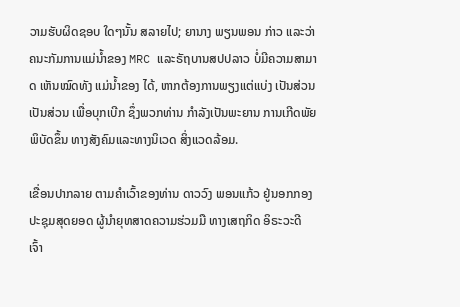ວາມຮັບຜິດຊອບ ໃດໆນັ້ນ ສລາຍໄປ; ຍານາງ ພຽນພອນ ກ່າວ ແລະວ່າ ຄນະກັມການແມ່ນໍ້າຂອງ MRC ແລະຣັຖບານສປປລາວ ບໍ່ມີຄວາມສາມາດ ເຫັນໝົດທັງ ແມ່ນໍ້າຂອງ ໄດ້, ຫາກຕ້ອງການພຽງແຕ່ແບ່ງ ເປັນສ່ວນເປັນສ່ວນ ເພື່ອບຸກເບີກ ຊຶ່ງພວກທ່ານ ກໍາລັງເປັນພະຍານ ການເກີດພັຍພິບັດຂຶ້ນ ທາງສັງຄົມແລະທາງນິເວດ ສິ່ງແວດລ້ອມ.

ເຂື່ອນປາກລາຍ ຕາມຄໍາເວົ້າຂອງທ່ານ ດາວວົງ ພອນແກ້ວ ຢູ່ນອກກອງປະຊຸມສຸດຍອດ ຜູ້ນໍາຍຸທສາດຄວາມຮ່ວມມື ທາງເສຖກິດ ອິຣະວະດີ ເຈົ້າ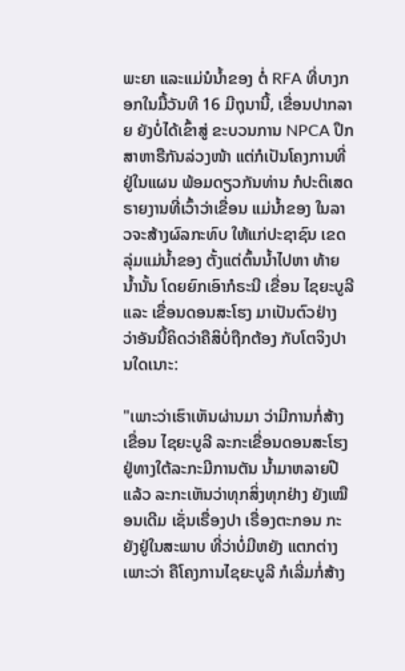ພະຍາ ແລະແມ່ນໍນໍ້າຂອງ ຕໍ່ RFA ທີ່ບາງກອກໃນມື້ວັນທີ 16 ມີຖຸນານີ້, ເຂື່ອນປາກລາຍ ຍັງບໍ່ໄດ້ເຂົ້າສູ່ ຂະບວນການ NPCA ປຶກສາຫາຣືກັນລ່ວງໜ້າ ແຕ່ກໍເປັນໂຄງການທີ່ຢູ່ໃນແຜນ ພ້ອມດຽວກັນທ່ານ ກໍປະຕິເສດ ຣາຍງານທີ່ເວົ້າວ່າເຂື່ອນ ແມ່ນໍ້າຂອງ ໃນລາວຈະສ້າງຜົລກະທົບ ໃຫ້ແກ່ປະຊາຊົນ ເຂດລຸ່ມແມ່ນໍ້າຂອງ ຕັ້ງແຕ່ຕົ້ນນໍ້າໄປຫາ ທ້າຍນໍ້ານັ້ນ ໂດຍຍົກເອົາກໍຣະນີ ເຂື່ອນ ໄຊຍະບູລີ ແລະ ເຂື່ອນດອນສະໂຮງ ມາເປັນຕົວຢ່າງ ວ່າອັນນີ້ຄິດວ່າຄືສິບໍ່ຖືກຕ້ອງ ກັບໂຕຈິງປານໃດເນາະ:

"ເພາະວ່າເຮົາເຫັນຜ່ານມາ ວ່າມີການກໍ່ສ້າງເຂື່ອນ ໄຊຍະບູລີ ລະກະເຂື່ອນດອນສະໂຮງ ຢູ່ທາງໃຕ້ລະກະມີການຕັນ ນໍ້າມາຫລາຍປີແລ້ວ ລະກະເຫັນວ່າທຸກສິ່ງທຸກຢ່າງ ຍັງເໝືອນເດີມ ເຊັ່ນເຣື່ອງປາ ເຣື່ອງຕະກອນ ກະຍັງຢູ່ໃນສະພາບ ທີ່ວ່າບໍ່ມີຫຍັງ ແຕກຕ່າງເພາະວ່າ ຄືໂຄງການໄຊຍະບູລີ ກໍເລີ່ມກໍ່ສ້າງ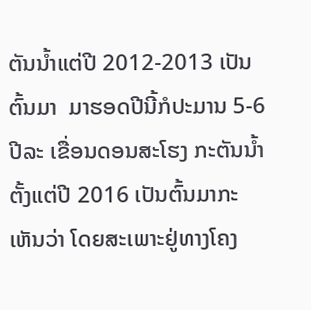ຕັນນໍ້າແຕ່ປີ 2012-2013 ເປັນຕົ້ນມາ  ມາຮອດປີນີ້ກໍປະມານ 5-6 ປີລະ ເຂື່ອນດອນສະໂຮງ ກະຕັນນໍ້າຕັ້ງແຕ່ປີ 2016 ເປັນຕົ້ນມາກະເຫັນວ່າ ໂດຍສະເພາະຢູ່ທາງໂຄງ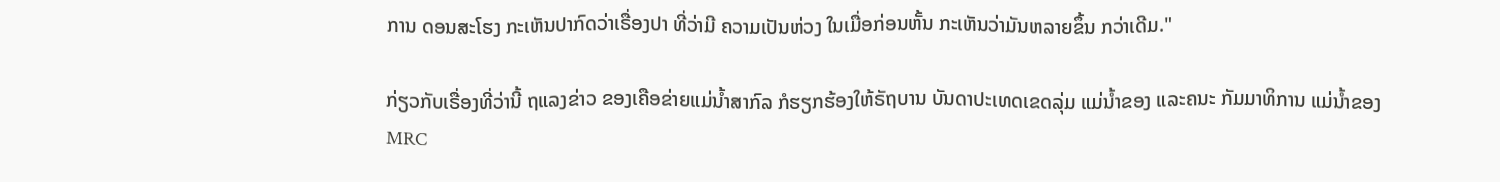ການ ດອນສະໂຮງ ກະເຫັນປາກົດວ່າເຣື່ອງປາ ທີ່ວ່າມີ ຄວາມເປັນຫ່ວງ ໃນເມື່ອກ່ອນຫັ້ນ ກະເຫັນວ່າມັນຫລາຍຂຶ້ນ ກວ່າເດີມ."

ກ່ຽວກັບເຣື່ອງທີ່ວ່ານີ້ ຖແລງຂ່າວ ຂອງເຄືອຂ່າຍແມ່ນໍ້າສາກົລ ກໍຮຽກຮ້ອງໃຫ້ຣັຖບານ ບັນດາປະເທດເຂດລຸ່ມ ແມ່ນໍ້າຂອງ ແລະຄນະ ກັມມາທິການ ແມ່ນໍ້າຂອງ MRC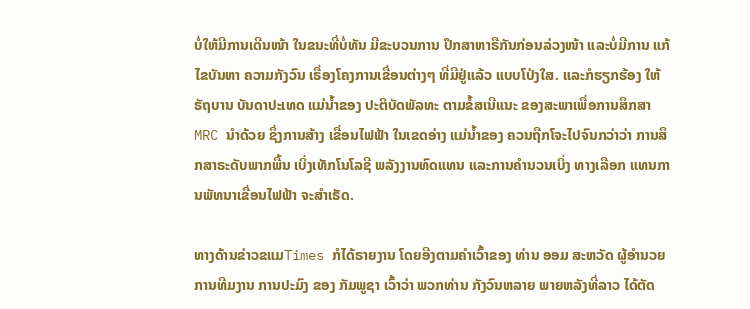ບໍ່ໃຫ້ມີການເດີນໜ້າ ໃນຂນະທີ່ບໍ່ທັນ ມີຂະບວນການ ປຶກສາຫາຣືກັນກ່ອນລ່ວງໜ້າ ແລະບໍ່ມີການ ແກ້ໄຂບັນຫາ ຄວາມກັງວົນ ເຣື່ອງໂຄງການເຂື່ອນຕ່າງໆ ທີ່ມີຢູ່ແລ້ວ ແບບໂປ່ງໃສ. ແລະກໍຮຽກຮ້ອງ ໃຫ້ຣັຖບານ ບັນດາປະເທດ ແມ່ນໍ້າຂອງ ປະຕິບັດພັລທະ ຕາມຂໍ້ສເນີແນະ ຂອງສະພາເພື່ອການສຶກສາ MRC ນໍາດ້ວຍ ຊຶ່ງການສ້າງ ເຂື່ອນໄຟຟ້າ ໃນເຂດອ່າງ ແມ່ນໍ້າຂອງ ຄວນຖືກໂຈະໄປຈົນກວ່າວ່າ ການສຶກສາຣະດັບພາກພື້ນ ເບິ່ງເທັກໂນໂລຊີ ພລັງງານທົດແທນ ແລະການຄໍານວນເບິ່ງ ທາງເລືອກ ແທນການພັທນາເຂື່ອນໄຟຟ້າ ຈະສໍາເຣັດ.

ທາງດ້ານຂ່າວຂແມTimes ກໍໄດ້ຣາຍງານ ໂດຍອີງຕາມຄໍາເວົ້າຂອງ ທ່ານ ອອມ ສະຫວັດ ຜູ້ອໍານວຍການທີມງານ ການປະມົງ ຂອງ ກັມພູຊາ ເວົ້າວ່າ ພວກທ່ານ ກັງວົນຫລາຍ ພາຍຫລັງທີ່ລາວ ໄດ້ຕັດ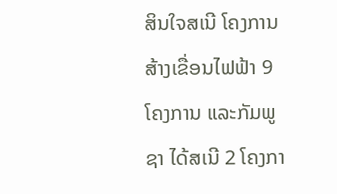ສິນໃຈສເນີ ໂຄງການສ້າງເຂື່ອນໄຟຟ້າ 9 ໂຄງການ ແລະກັມພູຊາ ໄດ້ສເນີ 2 ໂຄງກາ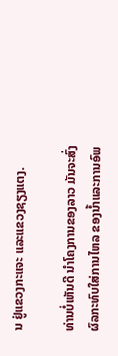ນ ຢູ່ແຂວງກະແຈະ ແລະແຂວງຊຽງແຕງ.

ທ່ານບໍ່ເຫັນດີ ນໍາໂຄງການຂອງລາວ ມັນຈະສົ່ງຜົລກະທົບໃສ່ການໄຫລ ຂອງນໍ້າແລະການອົພ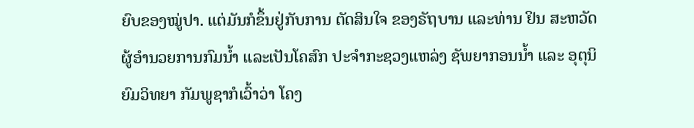ຍົບຂອງໝູ່ປາ. ແຕ່ມັນກໍຂຶ້ນຢູ່ກັບການ ຕັດສິນໃຈ ຂອງຣັຖບານ ແລະທ່ານ ຢິນ ສະຫວັດ ຜູ້ອໍານວຍການກົມນໍ້າ ແລະເປັນໂຄສົກ ປະຈໍາກະຊວງແຫລ່ງ ຊັພຍາກອນນໍ້າ ແລະ ອຸຕຸນິຍົມວິທຍາ ກັມພູຊາກໍເວົ້າວ່າ ໂຄງ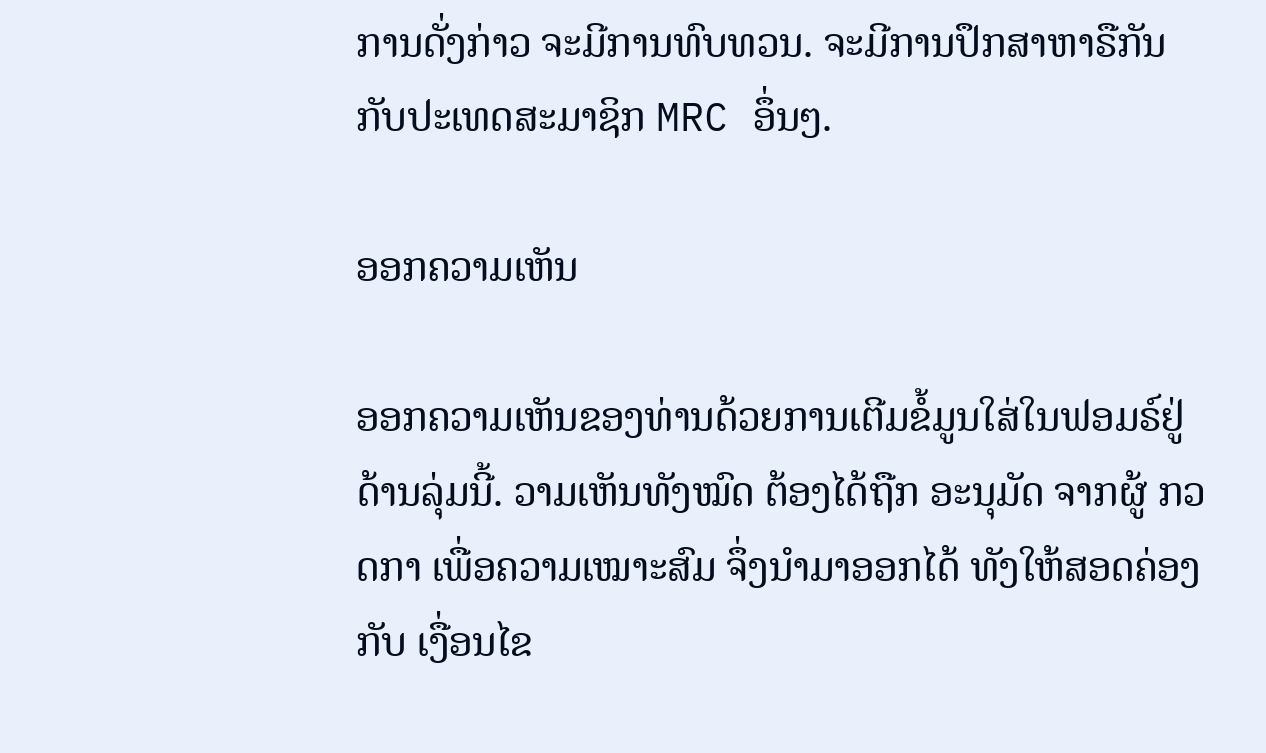ການດັ່ງກ່າວ ຈະມີການທົບທວນ. ຈະມີການປຶກສາຫາຣືກັນ ກັບປະເທດສະມາຊິກ MRC ອຶ່ນໆ.

ອອກຄວາມເຫັນ

ອອກຄວາມເຫັນຂອງທ່ານດ້ວຍການເຕີມຂໍ້ມູນໃສ່ໃນຟອມຣ໌ຢູ່ດ້ານລຸ່ມນີ້. ວາມເຫັນທັງໝົດ ຕ້ອງໄດ້ຖືກ ອະນຸມັດ ຈາກຜູ້ ກວດກາ ເພື່ອຄວາມເໝາະສົມ ຈຶ່ງນໍາມາອອກໄດ້ ທັງໃຫ້ສອດຄ່ອງ ກັບ ເງື່ອນໄຂ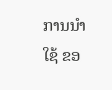ການນຳໃຊ້ ຂອ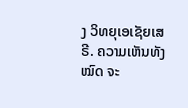ງ ວິທຍຸເອເຊັຍເສຣີ. ຄວາມເຫັນທັງໝົດ ຈະ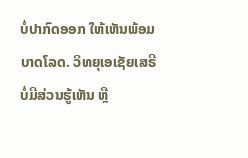ບໍ່ປາກົດອອກ ໃຫ້ເຫັນພ້ອມບາດໂລດ. ວິທຍຸເອເຊັຍເສຣີ ບໍ່ມີສ່ວນຮູ້ເຫັນ ຫຼື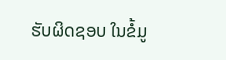ຮັບຜິດຊອບ ໃນຂໍ້ມູ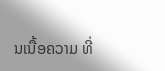ນເນື້ອຄວາມ ທີ່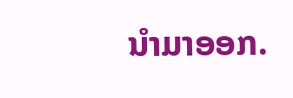ນໍາມາອອກ.